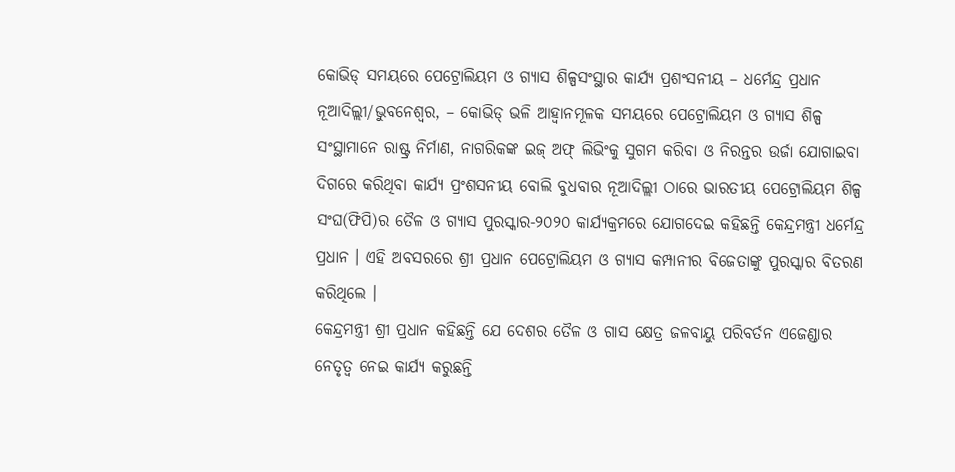କୋଭିଡ୍ ସମୟରେ ପେଟ୍ରୋଲିୟମ ଓ ଗ୍ୟାସ ଶିଳ୍ପସଂସ୍ଥାର କାର୍ଯ୍ୟ ପ୍ରଶଂସନୀୟ – ଧର୍ମେନ୍ଦ୍ର ପ୍ରଧାନ
ନୂଆଦିଲ୍ଲୀ/ଭୁବନେଶ୍ୱର, – କୋଭିଡ୍ ଭଳି ଆହ୍ୱାନମୂଳକ ସମୟରେ ପେଟ୍ରୋଲିୟମ ଓ ଗ୍ୟାସ ଶିଳ୍ପ ସଂସ୍ଥାମାନେ ରାଷ୍ଟ୍ର ନିର୍ମାଣ, ନାଗରିକଙ୍କ ଇଜ୍ ଅଫ୍ ଲିଭିଂକୁ ସୁଗମ କରିବା ଓ ନିରନ୍ତର ଉର୍ଜା ଯୋଗାଇବା ଦିଗରେ କରିଥିବା କାର୍ଯ୍ୟ ପ୍ରଂଶସନୀୟ ବୋଲି ବୁଧବାର ନୂଆଦିଲ୍ଲୀ ଠାରେ ଭାରତୀୟ ପେଟ୍ରୋଲିୟମ ଶିଳ୍ପ ସଂଘ(ଫିପି)ର ତୈଳ ଓ ଗ୍ୟାସ ପୁରସ୍କାର-୨୦୨୦ କାର୍ଯ୍ୟକ୍ରମରେ ଯୋଗଦେଇ କହିଛନ୍ତି କେନ୍ଦ୍ରମନ୍ତ୍ରୀ ଧର୍ମେନ୍ଦ୍ର ପ୍ରଧାନ । ଏହି ଅବସରରେ ଶ୍ରୀ ପ୍ରଧାନ ପେଟ୍ରୋଲିୟମ ଓ ଗ୍ୟାସ କମ୍ପାନୀର ବିଜେତାଙ୍କୁ ପୁରସ୍କାର ବିତରଣ କରିଥିଲେ ।
କେନ୍ଦ୍ରମନ୍ତ୍ରୀ ଶ୍ରୀ ପ୍ରଧାନ କହିଛନ୍ତି ଯେ ଦେଶର ତୈଳ ଓ ଗାସ କ୍ଷେତ୍ର ଜଳବାୟୁ ପରିବର୍ତନ ଏଜେଣ୍ଡାର ନେତୃତ୍ୱ ନେଇ କାର୍ଯ୍ୟ କରୁଛନ୍ତି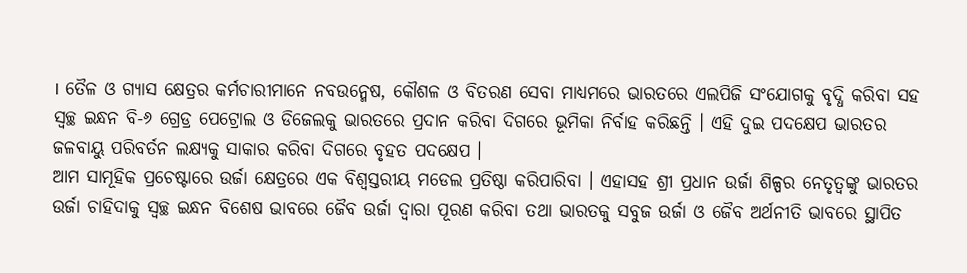। ତୈଳ ଓ ଗ୍ୟାସ କ୍ଷେତ୍ରର କର୍ମଚାରୀମାନେ ନବଉନ୍ମେଷ, କୌଶଳ ଓ ବିତରଣ ସେବା ମାଧ୍ୟମରେ ଭାରତରେ ଏଲପିଜି ସଂଯୋଗକୁ ବୃଦ୍ଧି କରିବା ସହ ସ୍ୱଚ୍ଛ ଇନ୍ଧନ ବି-୬ ଗ୍ରେଡ୍ର ପେଟ୍ରୋଲ ଓ ଡିଜେଲକୁ ଭାରତରେ ପ୍ରଦାନ କରିବା ଦିଗରେ ଭୂମିକା ନିର୍ବାହ କରିଛନ୍ତି । ଏହି ଦୁଇ ପଦକ୍ଷେପ ଭାରତର ଜଳବାୟୁ ପରିବର୍ତନ ଲକ୍ଷ୍ୟକୁ ସାକାର କରିବା ଦିଗରେ ବୃହତ ପଦକ୍ଷେପ ।
ଆମ ସାମୂହିକ ପ୍ରଚେଷ୍ଟାରେ ଉର୍ଜା କ୍ଷେତ୍ରରେ ଏକ ବିଶ୍ୱସ୍ତରୀୟ ମଡେଲ ପ୍ରତିଷ୍ଠା କରିପାରିବା । ଏହାସହ ଶ୍ରୀ ପ୍ରଧାନ ଉର୍ଜା ଶିଳ୍ପର ନେତୃତ୍ୱଙ୍କୁ ଭାରତର ଉର୍ଜା ଚାହିଦାକୁ ସ୍ୱଚ୍ଛ ଇନ୍ଧନ ବିଶେଷ ଭାବରେ ଜୈବ ଉର୍ଜା ଦ୍ୱାରା ପୂରଣ କରିବା ତଥା ଭାରତକୁ ସବୁଜ ଉର୍ଜା ଓ ଜୈବ ଅର୍ଥନୀତି ଭାବରେ ସ୍ଥାପିତ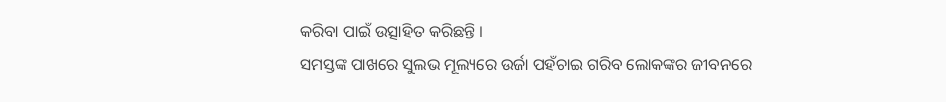କରିବା ପାଇଁ ଉତ୍ସାହିତ କରିଛନ୍ତି ।
ସମସ୍ତଙ୍କ ପାଖରେ ସୁଲଭ ମୂଲ୍ୟରେ ଉର୍ଜା ପହଁଚାଇ ଗରିବ ଲୋକଙ୍କର ଜୀବନରେ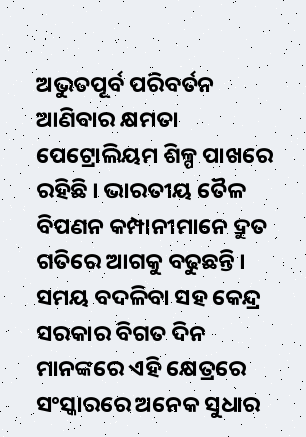ଅଭୁତପୂର୍ବ ପରିବର୍ତନ ଆଣିବାର କ୍ଷମତା ପେଟ୍ରୋଲିୟମ ଶିଳ୍ପ ପାଖରେ ରହିଛି । ଭାରତୀୟ ତୈଳ ବିପଣନ କମ୍ପାନୀମାନେ ଦ୍ରୁତ ଗତିରେ ଆଗକୁ ବଢୁଛନ୍ତି । ସମୟ ବଦଳିବା ସହ କେନ୍ଦ୍ର ସରକାର ବିଗତ ଦିନ ମାନଙ୍କରେ ଏହି କ୍ଷେତ୍ରରେ ସଂସ୍କାରରେ ଅନେକ ସୁଧାର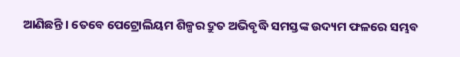ଆଣିଛନ୍ତି । ତେବେ ପେଟ୍ରୋଲିୟମ ଶିଳ୍ପର ଦ୍ରୁତ ଅଭିବୃଦ୍ଧି ସମସ୍ତଙ୍କ ଉଦ୍ୟମ ଫଳରେ ସମ୍ଭବ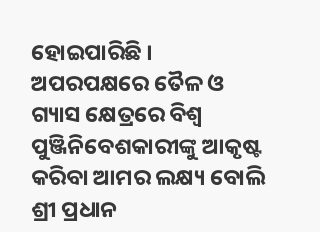ହୋଇପାରିଛି । ଅପରପକ୍ଷରେ ତୈଳ ଓ ଗ୍ୟାସ କ୍ଷେତ୍ରରେ ବିଶ୍ୱ ପୁଞ୍ଜିନିବେଶକାରୀଙ୍କୁ ଆକୃଷ୍ଟ କରିବା ଆମର ଲକ୍ଷ୍ୟ ବୋଲି ଶ୍ରୀ ପ୍ରଧାନ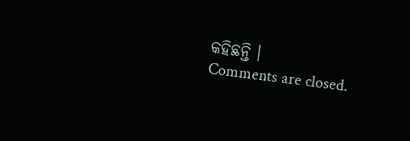କହିଛନ୍ତି ।
Comments are closed.